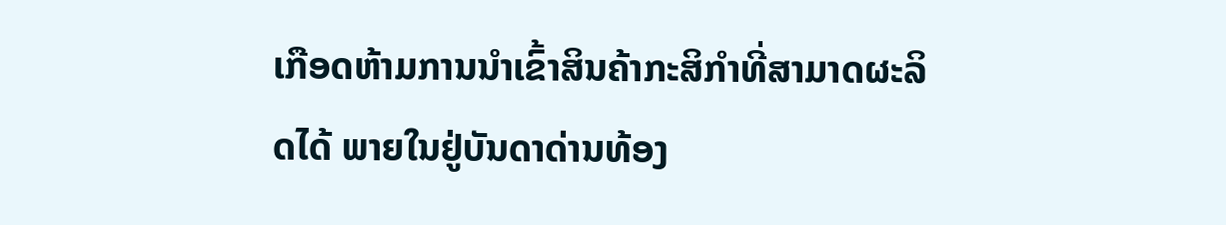ເກືອດຫ້າມການນໍາເຂົ້າສິນຄ້າກະສິກໍາທີ່ສາມາດຜະລິດໄດ້ ພາຍໃນຢູ່ບັນດາດ່ານທ້ອງ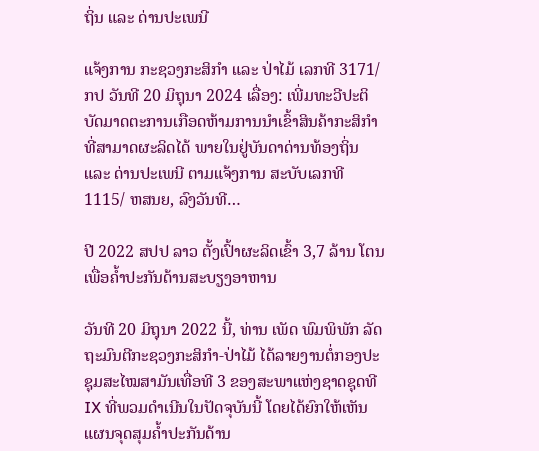ຖິ່ນ ແລະ ດ່ານປະເພນີ

ແຈ້ງການ ກະຊວງກະສິກຳ ແລະ ປ່າໄມ້ ເລກທີ 3171/ກປ ວັນທີ 20 ມິຖຸນາ 2024 ເລື່ອງ: ເພີ່ມທະວີປະຕິບັດມາດຕະການເກືອດຫ້າມການນໍາເຂົ້າສິນຄ້າກະສິກໍາທີ່ສາມາດຜະລິດໄດ້ ພາຍໃນຢູ່ບັນດາດ່ານທ້ອງຖິ່ນ ແລະ ດ່ານປະເພນີ ຕາມແຈ້ງການ ສະບັບເລກທີ 1115/ ຫສນຍ, ລົງວັນທີ…

ປີ 2022 ສປປ ລາວ ຕັ້ງເປົ້າຜະລິດເຂົ້າ 3,7 ລ້ານ ໂຕນ ເພື່ອຄໍ້າປະກັນດ້ານສະບຽງອາຫານ

ວັນທີ 20 ມິຖຸນາ 2022 ນີ້, ທ່ານ ເພັດ ພົມພິພັກ ລັດຖະມົນຕີກະຊວງກະສິກໍາ-ປ່າໄມ້ ໄດ້ລາຍງານຕໍ່ກອງປະຊຸມສະໄໝສາມັນເທື່ອທີ 3 ຂອງສະພາແຫ່ງຊາດຊຸດທີ IX ທີ່ພວມດໍາເນີນໃນປັດຈຸບັນນີ້ ໂດຍໄດ້ຍົກໃຫ້ເຫັນແຜນຈຸດສຸມຄໍ້າປະກັນດ້ານ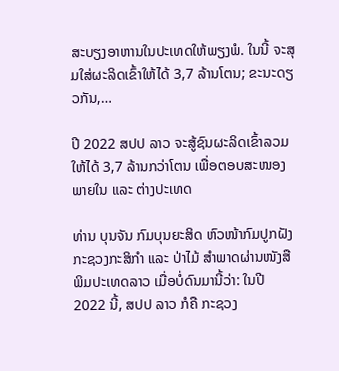ສະບຽງອາຫານໃນປະເທດໃຫ້ພຽງພໍ. ໃນນີ້ ຈະສຸມໃສ່ຜະລິດເຂົ້າໃຫ້ໄດ້ 3,7 ລ້ານໂຕນ; ຂະນະດຽວກັນ,…

ປີ 2022 ສປປ ລາວ ຈະສູ້ຊົນຜະລິດເຂົ້າລວມ ໃຫ້ໄດ້ 3,7 ລ້ານກວ່າໂຕນ ເພື່ອຕອບສະໜອງພາຍໃນ ແລະ ຕ່າງປະເທດ

ທ່ານ ບຸນຈັນ ກົມບຸນຍະສິດ ຫົວໜ້າກົມປູກຝັງ ກະຊວງກະສິກໍາ ແລະ ປ່າໄມ້ ສຳພາດຜ່ານໜັງສືພິມປະເທດລາວ ເມື່ອບໍ່ດົນມານີ້ວ່າ: ໃນປີ 2022 ນີ້, ສປປ ລາວ ກໍຄື ກະຊວງ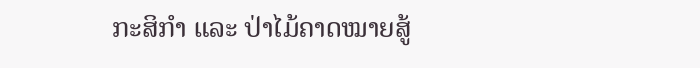ກະສິກຳ ແລະ ປ່າໄມ້ຄາດໝາຍສູ້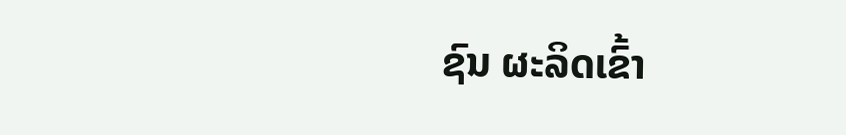ຊົນ ຜະລິດເຂົ້າ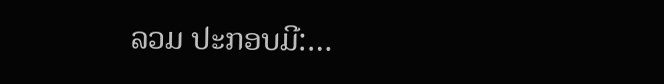ລວມ ປະກອບມີ:…